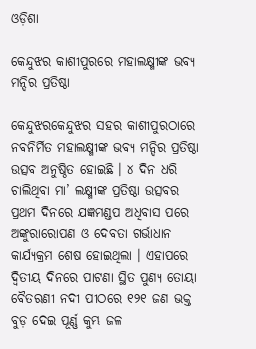ଓଡ଼ିଶା

କେନ୍ଦୁଝର କାଶୀପୁରରେ ମହାଲକ୍ଷ୍ମୀଙ୍କ ଭବ୍ୟ ମନ୍ଦିର ପ୍ରତିଷ୍ଠା

କେନ୍ଦୁଝରକେନ୍ଦୁଝର ସହର କାଶୀପୁରଠାରେ ନବନିର୍ମିତ ମହାଲକ୍ଷ୍ମୀଙ୍କ ଭବ୍ୟ ମନ୍ଦିର ପ୍ରତିଷ୍ଠା ଉତ୍ସବ ଅନୁଷ୍ଠିତ ହୋଇଛି । ୪ ଦିନ ଧରି ଚାଲିଥିବା ମା’ ଲକ୍ଷ୍ମୀଙ୍କ ପ୍ରତିଷ୍ଠା ଉତ୍ସବର ପ୍ରଥମ ଦିନରେ ଯଜ୍ଞମଣ୍ଡପ ଅଧିବାସ ପରେ ଅଙ୍କୁରାରୋପଣ ଓ ଦେବତା ଗର୍ଭାଧାନ କାର୍ଯ୍ୟକ୍ରମ ଶେଷ ହୋଇଥିଲା । ଏହାପରେ ଦ୍ବିତୀୟ ଦିନରେ ପାଟଣା ସ୍ଥିତ ପୁଣ୍ୟ ତୋୟା ବୈତରଣୀ ନଦୀ ପୀଠରେ ୧୨୧ ଜଣ ଭକ୍ତ ବୁଡ଼ ଦେଇ ପୂର୍ଣ୍ଣ କୁମ୍ଭ ଜଳ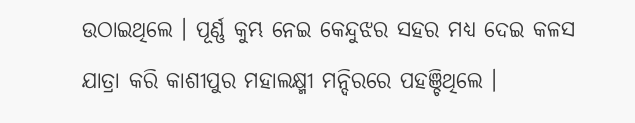ଉଠାଇଥିଲେ । ପୂର୍ଣ୍ଣ କୁମ୍ଭ ନେଇ କେନ୍ଦୁଝର ସହର ମଧ୍ୟ ଦେଇ କଳସ ଯାତ୍ରା କରି କାଶୀପୁର ମହାଲକ୍ଷ୍ମୀ ମନ୍ଦିରରେ ପହଞ୍ଚିଥିଲେ ।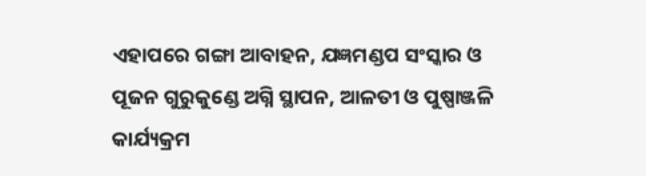ଏହାପରେ ଗଙ୍ଗା ଆବାହନ, ଯଜ୍ଞମଣ୍ଡପ ସଂସ୍କାର ଓ ପୂଜନ ଗୁରୁକୁଣ୍ଡେ ଅଗ୍ନି ସ୍ଥାପନ, ଆଳତୀ ଓ ପୁଷ୍ପାଞ୍ଜଳି କାର୍ଯ୍ୟକ୍ରମ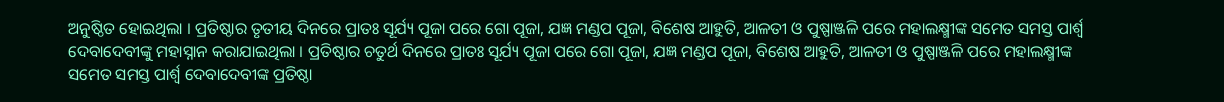ଅନୁଷ୍ଠିତ ହୋଇଥିଲା । ପ୍ରତିଷ୍ଠାର ତୃତୀୟ ଦିନରେ ପ୍ରାତଃ ସୂର୍ଯ୍ୟ ପୂଜା ପରେ ଗୋ ପୂଜା, ଯଜ୍ଞ ମଣ୍ଡପ ପୂଜା, ବିଶେଷ ଆହୁତି, ଆଳତୀ ଓ ପୁଷ୍ପାଞ୍ଜଳି ପରେ ମହାଲକ୍ଷ୍ମୀଙ୍କ ସମେତ ସମସ୍ତ ପାର୍ଶ୍ଵ ଦେବାଦେବୀଙ୍କୁ ମହାସ୍ନାନ କରାଯାଇଥିଲା । ପ୍ରତିଷ୍ଠାର ଚତୁର୍ଥ ଦିନରେ ପ୍ରାତଃ ସୂର୍ଯ୍ୟ ପୂଜା ପରେ ଗୋ ପୂଜା, ଯଜ୍ଞ ମଣ୍ଡପ ପୂଜା, ବିଶେଷ ଆହୁତି, ଆଳତୀ ଓ ପୁଷ୍ପାଞ୍ଜଳି ପରେ ମହାଲକ୍ଷ୍ମୀଙ୍କ ସମେତ ସମସ୍ତ ପାର୍ଶ୍ଵ ଦେବାଦେବୀଙ୍କ ପ୍ରତିଷ୍ଠା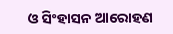ଓ ସିଂହାସନ ଆରୋହଣ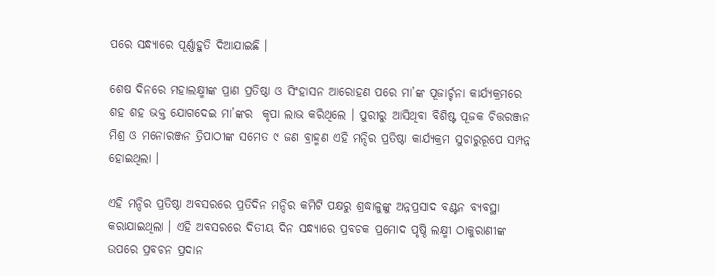ପରେ ସନ୍ଧ୍ୟାରେ ପୂର୍ଣ୍ଣାହୁତି ଦିଆଯାଇଛି ।

ଶେଷ ଦିନରେ ମହାଲକ୍ଷ୍ମୀଙ୍କ ପ୍ରାଣ ପ୍ରତିଷ୍ଠା ଓ ସିଂହାସନ ଆରୋହଣ ପରେ ମା’ଙ୍କ ପୂଜାର୍ଚ୍ଚନା କାର୍ଯ୍ୟକ୍ରମରେ ଶହ ଶହ ଭକ୍ତ ଯୋଗଦେଇ ମା’ଙ୍କର  କୃପା ଲାଭ କରିଥିଲେ । ପୁରୀରୁ ଆସିଥିବା ବିଶିଷ୍ଟ ପୂଜକ ଚିତ୍ତରଞ୍ଜନ ମିଶ୍ର ଓ ମନୋରଞ୍ଜନ ତ୍ରିପାଠୀଙ୍କ ସମେତ ୯ ଜଣ ବ୍ରାହ୍ମଣ ଏହି ମନ୍ଦିର ପ୍ରତିଷ୍ଠା କାର୍ଯ୍ୟକ୍ରମ ସୁଚାରୁରୂପେ ସମ୍ପନ୍ନ ହୋଇଥିଲା ।

ଏହି ମନ୍ଦିର ପ୍ରତିଷ୍ଠା ଅବସରରେ ପ୍ରତିଦିନ ମନ୍ଦିର କମିଟି ପକ୍ଷରୁ ଶ୍ରଦ୍ଧାଳୁଙ୍କୁ ଅନ୍ନପ୍ରସାଦ ବଣ୍ଟନ ବ୍ୟବସ୍ଥା କରାଯାଇଥିଲା । ଏହି ଅବସରରେ ଦିତୀୟ ଦିନ ସନ୍ଧ୍ୟାରେ ପ୍ରବଚକ ପ୍ରମୋଦ ପୃଷ୍ଠି ଲକ୍ଷ୍ମୀ ଠାକୁରାଣୀଙ୍କ ଉପରେ ପ୍ରବଚନ ପ୍ରଦାନ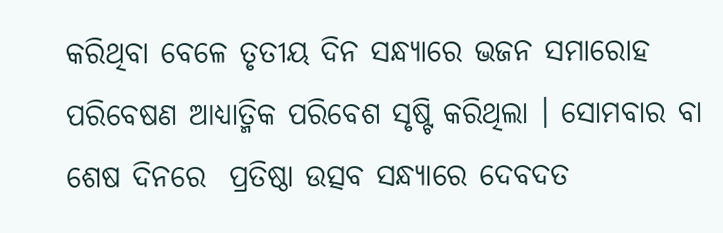କରିଥିବା ବେଳେ ତୃତୀୟ ଦିନ ସନ୍ଧ୍ୟାରେ ଭଜନ ସମାରୋହ ପରିବେଷଣ ଆଧ୍ୟାତ୍ମିକ ପରିବେଶ ସୃଷ୍ଟି କରିଥିଲା । ସୋମବାର ବା ଶେଷ ଦିନରେ  ପ୍ରତିଷ୍ଠା ଉତ୍ସବ ସନ୍ଧ୍ୟାରେ ଦେବଦତ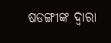ଷଡଙ୍ଗୀଙ୍କ ଦ୍ଵାରା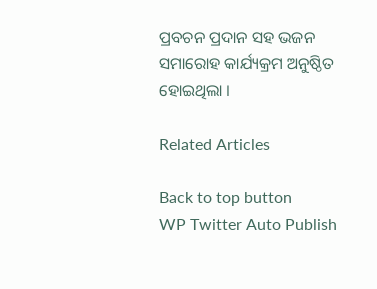ପ୍ରବଚନ ପ୍ରଦାନ ସହ ଭଜନ ସମାରୋହ କାର୍ଯ୍ୟକ୍ରମ ଅନୁଷ୍ଠିତ ହୋଇଥିଲା ।

Related Articles

Back to top button
WP Twitter Auto Publish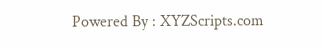Powered By : XYZScripts.com